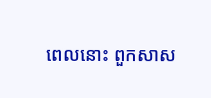ពេលនោះ ពួកសាស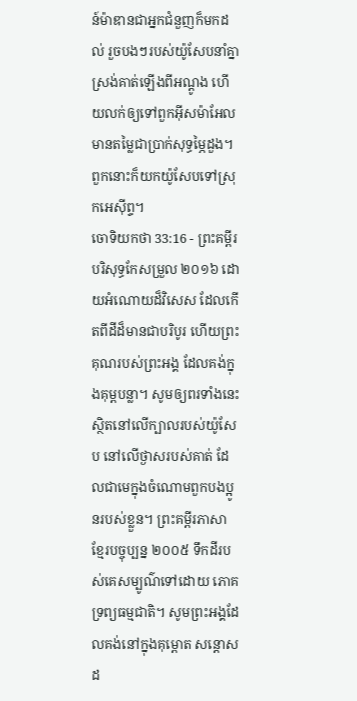ន៍ម៉ាឌានជាអ្នកជំនួញក៏មកដល់ រួចបងៗរបស់យ៉ូសែបនាំគ្នាស្រង់គាត់ឡើងពីអណ្តូង ហើយលក់ឲ្យទៅពួកអ៊ីសម៉ាអែល មានតម្លៃជាប្រាក់សុទ្ធម្ភៃដួង។ ពួកនោះក៏យកយ៉ូសែបទៅស្រុកអេស៊ីព្ទ។
ចោទិយកថា 33:16 - ព្រះគម្ពីរបរិសុទ្ធកែសម្រួល ២០១៦ ដោយអំណោយដ៏វិសេស ដែលកើតពីដីដ៏មានជាបរិបូរ ហើយព្រះគុណរបស់ព្រះអង្គ ដែលគង់ក្នុងគុម្ពបន្លា។ សូមឲ្យពរទាំងនេះស្ថិតនៅលើក្បាលរបស់យ៉ូសែប នៅលើថ្ងាសរបស់គាត់ ដែលជាមេក្នុងចំណោមពួកបងប្អូនរបស់ខ្លួន។ ព្រះគម្ពីរភាសាខ្មែរបច្ចុប្បន្ន ២០០៥ ទឹកដីរបស់គេសម្បូណ៌ទៅដោយ ភោគទ្រព្យធម្មជាតិ។ សូមព្រះអង្គដែលគង់នៅក្នុងគុម្ពោត សន្ដោសដ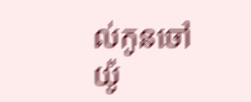ល់កូនចៅយ៉ូ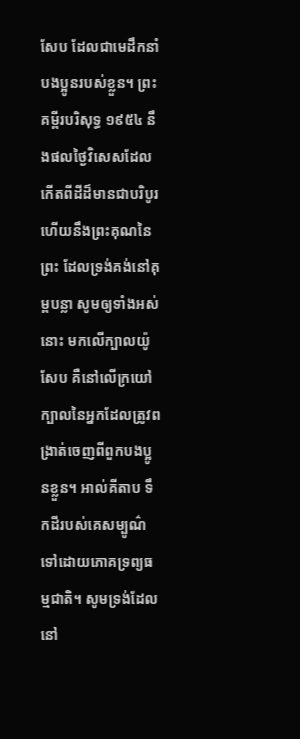សែប ដែលជាមេដឹកនាំបងប្អូនរបស់ខ្លួន។ ព្រះគម្ពីរបរិសុទ្ធ ១៩៥៤ នឹងផលថ្ងៃវិសេសដែលកើតពីដីដ៏មានជាបរិបូរ ហើយនឹងព្រះគុណនៃព្រះ ដែលទ្រង់គង់នៅគុម្ពបន្លា សូមឲ្យទាំងអស់នោះ មកលើក្បាលយ៉ូសែប គឺនៅលើក្រយៅក្បាលនៃអ្នកដែលត្រូវពង្រាត់ចេញពីពួកបងប្អូនខ្លួន។ អាល់គីតាប ទឹកដីរបស់គេសម្បូណ៌ទៅដោយភោគទ្រព្យធម្មជាតិ។ សូមទ្រង់ដែលនៅ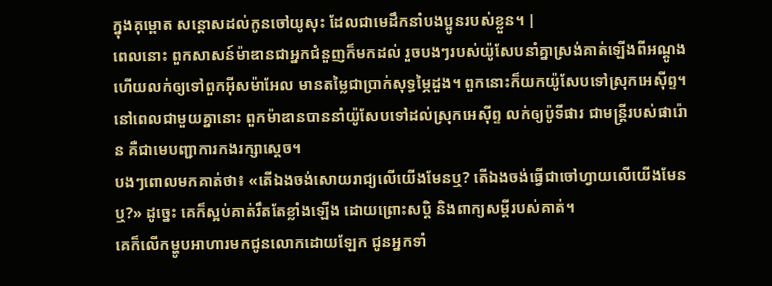ក្នុងគុម្ពោត សន្តោសដល់កូនចៅយូសុះ ដែលជាមេដឹកនាំបងប្អូនរបស់ខ្លួន។ |
ពេលនោះ ពួកសាសន៍ម៉ាឌានជាអ្នកជំនួញក៏មកដល់ រួចបងៗរបស់យ៉ូសែបនាំគ្នាស្រង់គាត់ឡើងពីអណ្តូង ហើយលក់ឲ្យទៅពួកអ៊ីសម៉ាអែល មានតម្លៃជាប្រាក់សុទ្ធម្ភៃដួង។ ពួកនោះក៏យកយ៉ូសែបទៅស្រុកអេស៊ីព្ទ។
នៅពេលជាមួយគ្នានោះ ពួកម៉ាឌានបាននាំយ៉ូសែបទៅដល់ស្រុកអេស៊ីព្ទ លក់ឲ្យប៉ូទីផារ ជាមន្ត្រីរបស់ផារ៉ោន គឺជាមេបញ្ជាការកងរក្សាស្តេច។
បងៗពោលមកគាត់ថា៖ «តើឯងចង់សោយរាជ្យលើយើងមែនឬ? តើឯងចង់ធ្វើជាចៅហ្វាយលើយើងមែនឬ?» ដូច្នេះ គេក៏ស្អប់គាត់រឹតតែខ្លាំងឡើង ដោយព្រោះសប្តិ និងពាក្យសម្ដីរបស់គាត់។
គេក៏លើកម្ហូបអាហារមកជូនលោកដោយឡែក ជូនអ្នកទាំ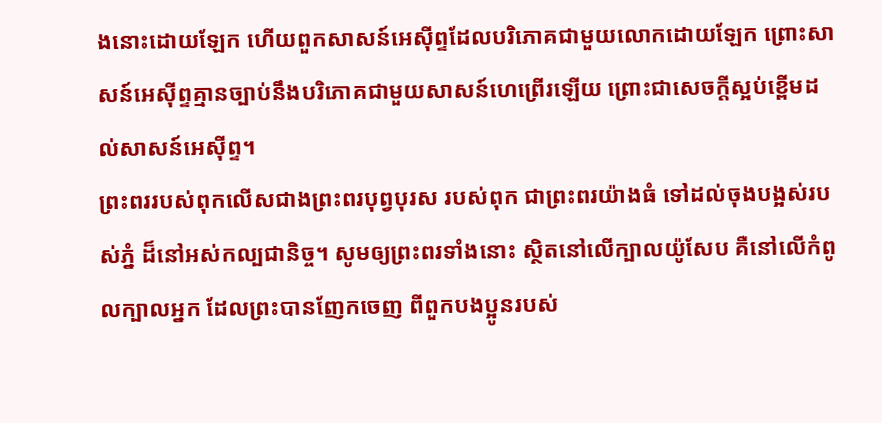ងនោះដោយឡែក ហើយពួកសាសន៍អេស៊ីព្ទដែលបរិភោគជាមួយលោកដោយឡែក ព្រោះសាសន៍អេស៊ីព្ទគ្មានច្បាប់នឹងបរិភោគជាមួយសាសន៍ហេព្រើរឡើយ ព្រោះជាសេចក្ដីស្អប់ខ្ពើមដល់សាសន៍អេស៊ីព្ទ។
ព្រះពររបស់ពុកលើសជាងព្រះពរបុព្វបុរស របស់ពុក ជាព្រះពរយ៉ាងធំ ទៅដល់ចុងបង្អស់របស់ភ្នំ ដ៏នៅអស់កល្បជានិច្ច។ សូមឲ្យព្រះពរទាំងនោះ ស្ថិតនៅលើក្បាលយ៉ូសែប គឺនៅលើកំពូលក្បាលអ្នក ដែលព្រះបានញែកចេញ ពីពួកបងប្អូនរបស់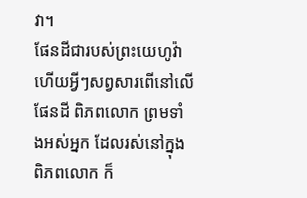វា។
ផែនដីជារបស់ព្រះយេហូវ៉ា ហើយអ្វីៗសព្វសារពើនៅលើផែនដី ពិភពលោក ព្រមទាំងអស់អ្នក ដែលរស់នៅក្នុងពិភពលោក ក៏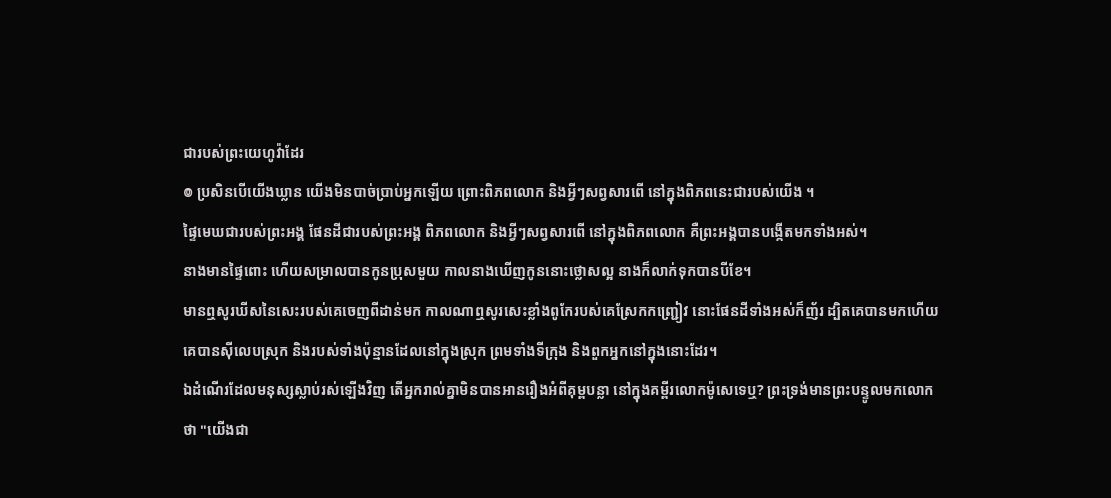ជារបស់ព្រះយេហូវ៉ាដែរ
៙ ប្រសិនបើយើងឃ្លាន យើងមិនបាច់ប្រាប់អ្នកឡើយ ព្រោះពិភពលោក និងអ្វីៗសព្វសារពើ នៅក្នុងពិភពនេះជារបស់យើង ។
ផ្ទៃមេឃជារបស់ព្រះអង្គ ផែនដីជារបស់ព្រះអង្គ ពិភពលោក និងអ្វីៗសព្វសារពើ នៅក្នុងពិភពលោក គឺព្រះអង្គបានបង្កើតមកទាំងអស់។
នាងមានផ្ទៃពោះ ហើយសម្រាលបានកូនប្រុសមួយ កាលនាងឃើញកូននោះថ្លោសល្អ នាងក៏លាក់ទុកបានបីខែ។
មានឮសូរឃីសនៃសេះរបស់គេចេញពីដាន់មក កាលណាឮសូរសេះខ្លាំងពូកែរបស់គេស្រែកកញ្ជ្រៀវ នោះផែនដីទាំងអស់ក៏ញ័រ ដ្បិតគេបានមកហើយ គេបានស៊ីលេបស្រុក និងរបស់ទាំងប៉ុន្មានដែលនៅក្នុងស្រុក ព្រមទាំងទីក្រុង និងពួកអ្នកនៅក្នុងនោះដែរ។
ឯដំណើរដែលមនុស្សស្លាប់រស់ឡើងវិញ តើអ្នករាល់គ្នាមិនបានអានរឿងអំពីគុម្ពបន្លា នៅក្នុងគម្ពីរលោកម៉ូសេទេឬ? ព្រះទ្រង់មានព្រះបន្ទូលមកលោកថា "យើងជា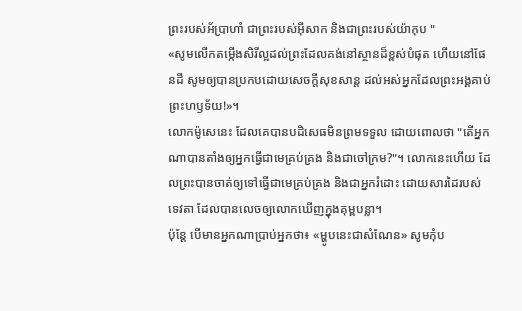ព្រះរបស់អ័ប្រាហាំ ជាព្រះរបស់អ៊ីសាក និងជាព្រះរបស់យ៉ាកុប "
«សូមលើកតម្កើងសិរីល្អដល់ព្រះដែលគង់នៅស្ថានដ៏ខ្ពស់បំផុត ហើយនៅផែនដី សូមឲ្យបានប្រកបដោយសេចក្តីសុខសាន្ត ដល់អស់អ្នកដែលព្រះអង្គគាប់ព្រះហឫទ័យ!»។
លោកម៉ូសេនេះ ដែលគេបានបដិសេធមិនព្រមទទួល ដោយពោលថា "តើអ្នកណាបានតាំងឲ្យអ្នកធ្វើជាមេគ្រប់គ្រង និងជាចៅក្រម?"។ លោកនេះហើយ ដែលព្រះបានចាត់ឲ្យទៅធ្វើជាមេគ្រប់គ្រង និងជាអ្នករំដោះ ដោយសារដៃរបស់ទេវតា ដែលបានលេចឲ្យលោកឃើញក្នុងគុម្ពបន្លា។
ប៉ុន្តែ បើមានអ្នកណាប្រាប់អ្នកថា៖ «ម្ហូបនេះជាសំណែន» សូមកុំប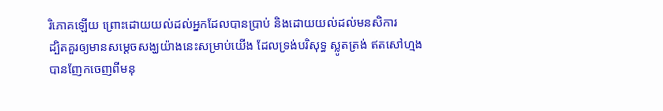រិភោគឡើយ ព្រោះដោយយល់ដល់អ្នកដែលបានប្រាប់ និងដោយយល់ដល់មនសិការ
ដ្បិតគួរឲ្យមានសម្តេចសង្ឃយ៉ាងនេះសម្រាប់យើង ដែលទ្រង់បរិសុទ្ធ ស្លូតត្រង់ ឥតសៅហ្មង បានញែកចេញពីមនុ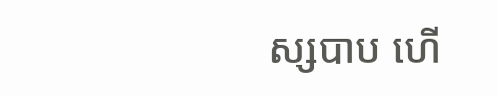ស្សបាប ហើ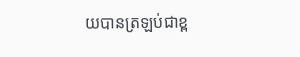យបានត្រឡប់ជាខ្ព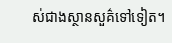ស់ជាងស្ថានសួគ៌ទៅទៀត។